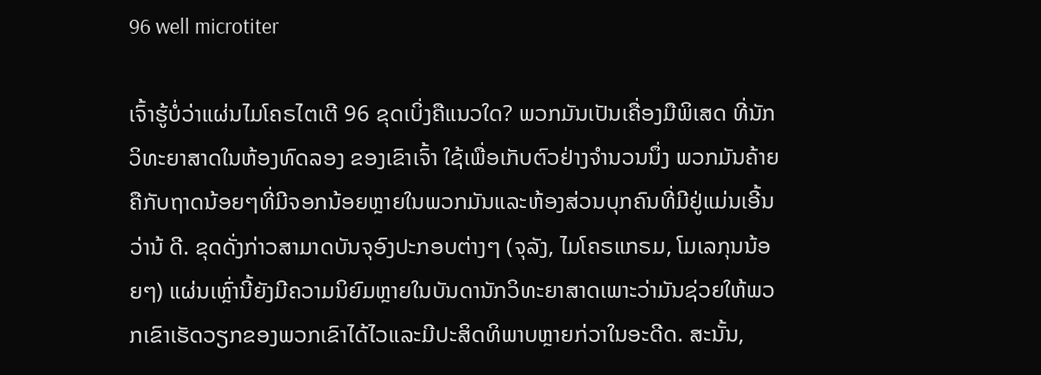96 well microtiter

ເຈົ້າຮູ້ບໍ່ວ່າແຜ່ນໄມໂຄຣໄຕເຕີ 96 ຂຸດເບິ່ງຄືແນວໃດ? ພວກມັນເປັນເຄື່ອງມືພິເສດ ທີ່ນັກວິທະຍາສາດໃນຫ້ອງທົດລອງ ຂອງເຂົາເຈົ້າ ໃຊ້ເພື່ອເກັບຕົວຢ່າງຈໍານວນນຶ່ງ ພວກມັນຄ້າຍຄືກັບຖາດນ້ອຍໆທີ່ມີຈອກນ້ອຍຫຼາຍໃນພວກມັນແລະຫ້ອງສ່ວນບຸກຄົນທີ່ມີຢູ່ແມ່ນເອີ້ນວ່ານ້ ດີ. ຂຸດດັ່ງກ່າວສາມາດບັນຈຸອົງປະກອບຕ່າງໆ (ຈຸລັງ, ໄມໂຄຣແກຣມ, ໂມເລກຸນນ້ອຍໆ) ແຜ່ນເຫຼົ່ານີ້ຍັງມີຄວາມນິຍົມຫຼາຍໃນບັນດານັກວິທະຍາສາດເພາະວ່າມັນຊ່ວຍໃຫ້ພວກເຂົາເຮັດວຽກຂອງພວກເຂົາໄດ້ໄວແລະມີປະສິດທິພາບຫຼາຍກ່ວາໃນອະດີດ. ສະນັ້ນ,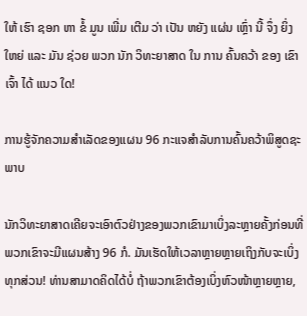ໃຫ້ ເຮົາ ຊອກ ຫາ ຂໍ້ ມູນ ເພີ່ມ ເຕີມ ວ່າ ເປັນ ຫຍັງ ແຜ່ນ ເຫຼົ່າ ນີ້ ຈຶ່ງ ຍິ່ງ ໃຫຍ່ ແລະ ມັນ ຊ່ວຍ ພວກ ນັກ ວິທະຍາສາດ ໃນ ການ ຄົ້ນຄວ້າ ຂອງ ເຂົາ ເຈົ້າ ໄດ້ ແນວ ໃດ!

ການຮູ້ຈັກຄວາມສຳເລັດຂອງແຜນ 96 ກະແຈສໍາລັບການຄົ້ນຄວ້າພິສູດຊະພາບ

ນັກວິທະຍາສາດເຄີຍຈະເອົາຕົວຢ່າງຂອງພວກເຂົາມາເບິ່ງລະຫຼາຍຄັ້ງກ່ອນທີ່ພວກເຂົາຈະມີແຜນສ້າງ 96 ກໍ. ມັນເຮັດໃຫ້ເວລາຫຼາຍຫຼາຍເຖິງກັບຈະເບິ່ງທຸກສ່ວນ! ທ່ານສາມາດຄິດໄດ້ບໍ່ ຖ້າພວກເຂົາຕ້ອງເບິ່ງຫົວໜ້າຫຼາຍຫຼາຍ,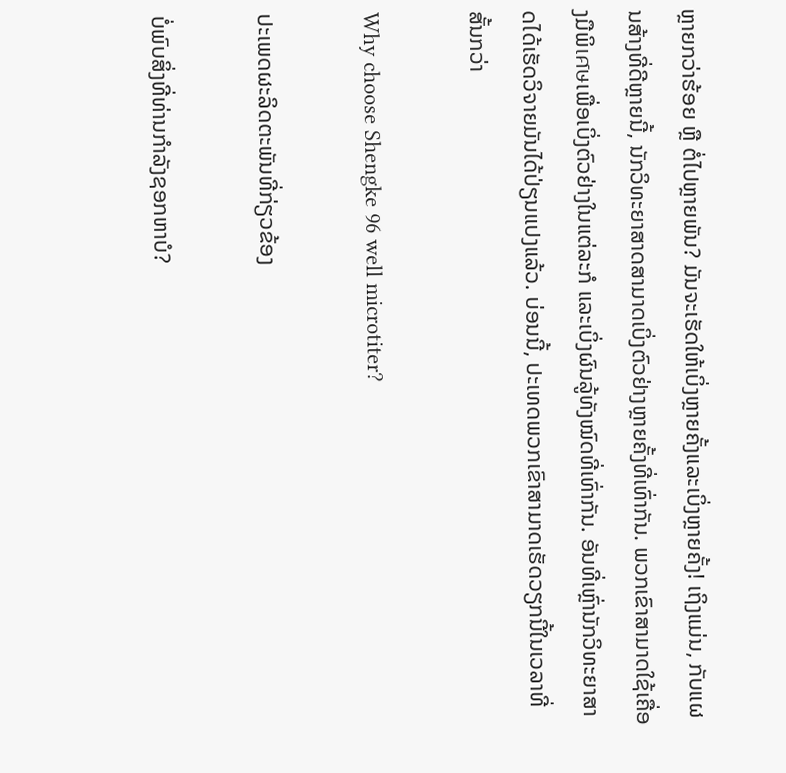ຫຼາຍກວ່າຮ້ອຍ ຫຼື ຕໍ່ໄປຫຼາຍພັນ? ມັນຈະເຮັດໃຫ້ເບິ່ງຫຼາຍຄັ້ງແລະເບິ່ງຫຼາຍຄັ້ງ! ເຖິງແມ່ນ, ກັບແຜນສ້າງທີ່ດີຫຼາຍນີ້, ນັກວິທະຍາສາດສາມາດເບິ່ງຕົວຢ່າງຫຼາຍຄັ້ງທີ່ເທົ່າກັນ. ພວກເຂົາສາມາດໃຊ້ເຄື່ອງມືພິเศษເພື່ອເບິ່ງຕົວຢ່າງໃນແຕ່ລະກໍ ແລະເບິ່ງຜົນລູ້ທັງໝົດທີ່ເທົ່າກັນ. ອັນທີ່ເຫຼົ່ານັກວິທະຍາສາດໄດ້ເຮັດວິຈາຍມັນໄດ້ປ່ຽນແປງແລ້ວ. ບ່ອນນີ້, ປະເທດພວກເຂົາສາມາດເຮັດວຽກນີ້ໃນເວລາທີ່ສັ້ນກວ່າ

Why choose Shengke 96 well microtiter?

ປະເພດຜະລິດຕະພັນທີ່ກ່ຽວຂ້ອງ

ບໍ່ພົບສິ່ງທີ່ທ່ານກໍາລັງຊອກຫາບໍ?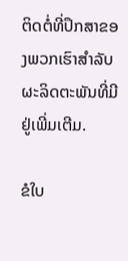ຕິດຕໍ່ທີ່ປຶກສາຂອງພວກເຮົາສໍາລັບຜະລິດຕະພັນທີ່ມີຢູ່ເພີ່ມເຕີມ.

ຂໍໃບ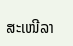ສະເໜີລາ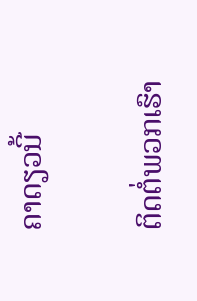ຄາດຽວນີ້

ຕິດຕໍ່ພວກເຮົາ